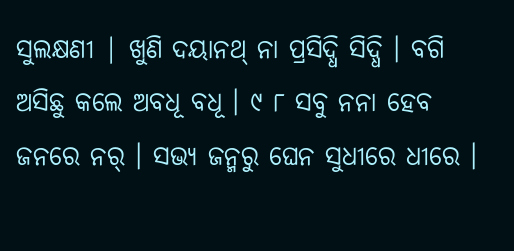ସୁଲକ୍ଷଣୀ | ଖୁଣି ଦୟାନଥ୍ ନା ପ୍ରସିଦ୍ଧି ସିଦ୍ଧି । ବଗି ଅସିଛୁ କଲେ ଅବଧୂ ବଧୂ । ୯ ୮ ସବୁ ନନା ହେବ ଜନରେ ନର୍ । ସଭ୍ୟ ଜନ୍ମରୁ ଘେନ ସୁଧୀରେ ଧୀରେ ।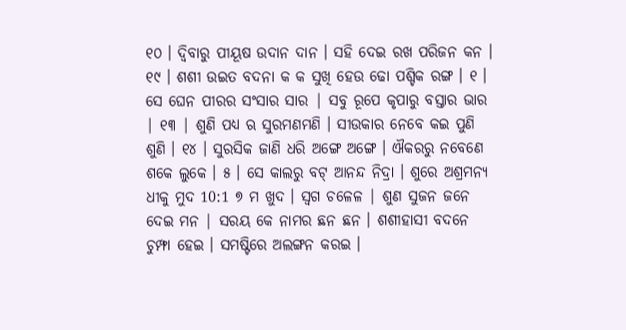୧୦ । ଦ୍ୱିବାରୁ ପୀୟୂଷ ଉଦାନ ଦାନ । ସହି ଦେଇ ରଖ ପରିଜନ କନ । ୧୯ । ଶଶୀ ଉଇତ ବଦନା କ କ ସୁଖି ହେଉ ଢୋ ପଶ୍ଚିକ ରଙ୍ଗ । ୧ । ସେ ଘେନ ପୀରର ସଂସାର ସାର | ସବୁ ରୂପେ କୃପାରୁ ବସ୍ତାର ଭାର | ୧୩ | ଶୁଣି ପଧ୍ୟ ଋ ସୁରମଣମଣି । ସୀଉକାର ନେବେ କଇ ପୁଣି ଶୁଣି । ୧୪ । ସୁରସିକ ଜାଣି ଧରି ଅଙ୍ଗେ ଅଙ୍ଗେ । ଐକରରୁ ନବେଣେ ଶକେ ଲୁକେ । ୫ । ସେ କାଲରୁ ବଟ୍ ଆନନ୍ଦ ନିଦ୍ରା । ଶୁରେ ଅଶ୍ରମନ୍ୟ ଧୀକୁ ମୁଦ 10:1 ୭ ମ ଖୁଦ । ସ୍ଵଗ ଚଳେଳ | ଶୁଣ ସୁଜନ ଜନେ ଦେଇ ମନ | ସରୟ କେ ନାମର ଛନ ଛନ । ଶଶୀହାସୀ ବଦନେ ଚୁମ୍ଫା ହେଇ । ସମଷ୍ଟିରେ ଅଲଙ୍ଗନ କରଇ ।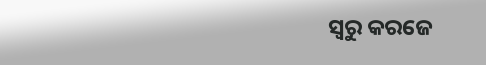ସ୍ୱରୁ କରଜେ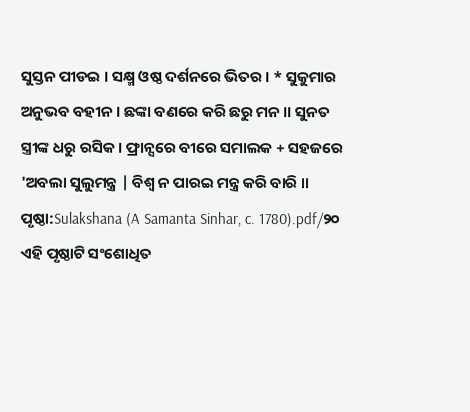ସୁସ୍ତନ ପୀଡଇ । ସକ୍ଷ୍ମ ଓଷ୍ଠ ଦର୍ଶନରେ ଭିତର । * ସୁକୁମାର ଅନୁଭବ ବହୀନ । ଛଙ୍କା ବଣରେ କରି ଛରୁ ମନ ।। ସୁନତ ସ୍ତ୍ରୀଙ୍କ ଧରୁ ରସିକ । ଫ୍ରାନ୍ସରେ ବୀରେ ସମାଲକ + ସହଜରେ 'ଅବଲା ସୁଲୁମନ୍ତ୍ର | ବିଶ୍ୱ ନ ପାରଇ ମନ୍ତ୍ର କରି ବାରି ॥
ପୃଷ୍ଠା:Sulakshana (A Samanta Sinhar, c. 1780).pdf/୨୦
ଏହି ପୃଷ୍ଠାଟି ସଂଶୋଧିତ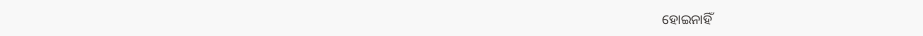ହୋଇନାହିଁ